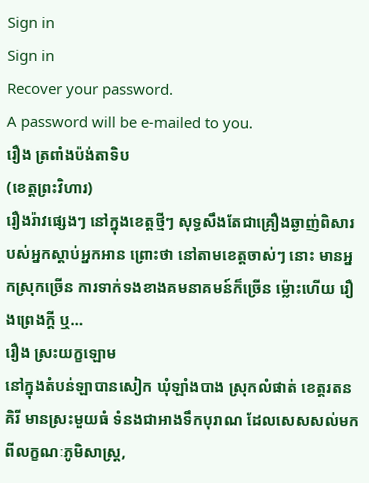Sign in
Sign in
Recover your password.
A password will be e-mailed to you.
រឿង ត្រពាំងប៉ង់តាទិប
(ខេត្តព្រះវិហារ)
រឿងរ៉ាវផ្សេងៗ នៅក្នុងខេត្តថ្មីៗ សុទ្ធសឹងតែជាគ្រឿងឆ្ងាញ់ពិសារបស់អ្នកស្ដាប់អ្នកអាន ព្រោះថា នៅតាមខេត្តចាស់ៗ នោះ មានអ្នកស្រុកច្រើន ការទាក់ទងខាងគមនាគមន៍ក៏ច្រើន ម្ល៉ោះហើយ រឿងព្រេងក្ដី ឬ…
រឿង ស្រះយក្ខឡោម
នៅក្នុងតំបន់ឡាបានសៀក ឃុំឡាំងបាង ស្រុកលំផាត់ ខេត្តរតនគិរី មានស្រះមួយធំ ទំនងជាអាងទឹកបុរាណ ដែលសេសសល់មកពីលក្ខណៈភូមិសាស្ត្រ,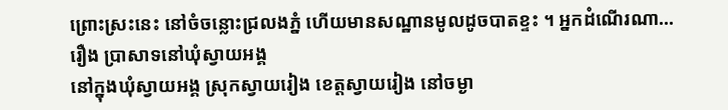ព្រោះស្រះនេះ នៅចំចន្លោះជ្រលងភ្នំ ហើយមានសណ្ឋានមូលដូចបាតខ្ទះ ។ អ្នកដំណើរណា…
រឿង ប្រាសាទនៅឃុំស្វាយអង្គ
នៅក្នុងឃុំស្វាយអង្គ ស្រុកស្វាយរៀង ខេត្តស្វាយរៀង នៅចម្ងា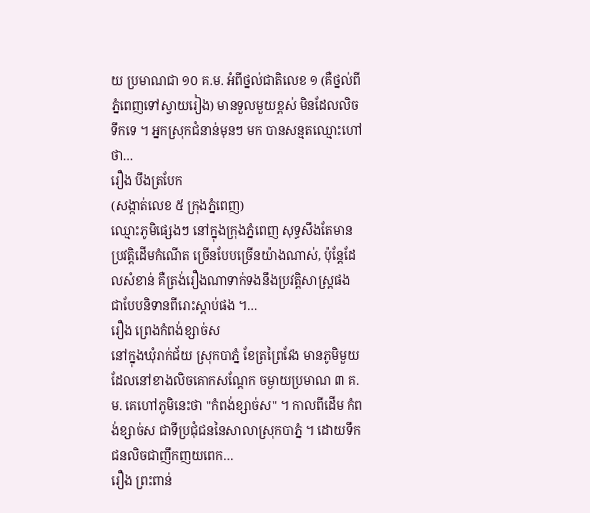យ ប្រមាណជា ១០ គ.ម. អំពីថ្នល់ជាតិលេខ ១ (គឺថ្នល់ពីភ្នំពេញទៅស្វាយរៀង) មានទួលមួយខ្ពស់ មិនដែលលិចទឹកទេ ។ អ្នកស្រុកជំនាន់មុនៗ មក បានសន្មតឈ្មោះហៅថា…
រឿង បឹងត្របែក
(សង្កាត់លេខ ៥ ក្រុងភ្នំពេញ)
ឈ្មោះភូមិផ្សេងៗ នៅក្នុងក្រុងភ្នំពេញ សុទ្ធសឹងតែមានប្រវត្តិដើមកំណើត ច្រើនបែបច្រើនយ៉ាងណាស់, ប៉ុន្តែដែលសំខាន់ គឺត្រង់រឿងណាទាក់ទងនឹងប្រវត្តិសាស្ត្រផង ជាបែបនិទានពីរោះស្ដាប់ផង ។…
រឿង ព្រេងកំពង់ខ្សាច់ស
នៅក្នុងឃុំរាក់ជ័យ ស្រុកបាភ្នំ ខែត្រព្រៃវែង មានភូមិមួយដែលនៅខាងលិចគោកសណ្ដែក ចម្ងាយប្រមាណ ៣ គ.ម. គេហៅភូមិនេះថា "កំពង់ខ្សាច់ស" ។ កាលពីដើម កំពង់ខ្សាច់ស ជាទីប្រជុំជននៃសាលាស្រុកបាភ្នំ ។ ដោយទឹកជនលិចជាញឹកញយពេក…
រឿង ព្រះពាន់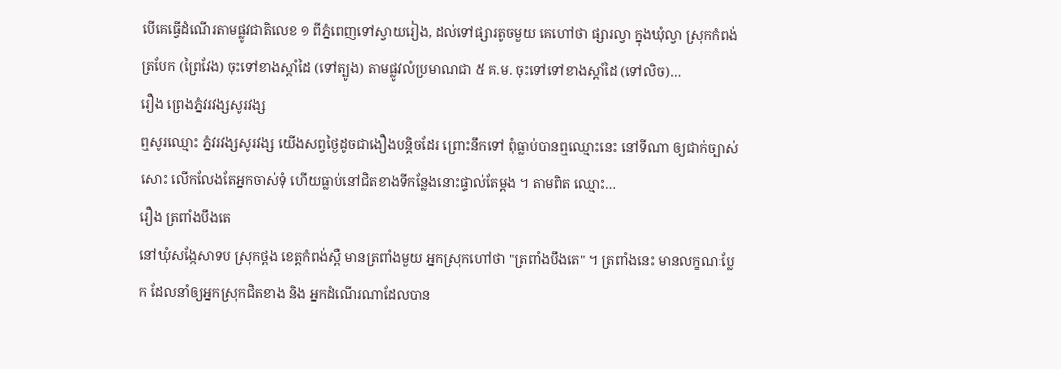បើគេធ្វើដំណើរតាមផ្លូវជាតិលេខ ១ ពីភ្នំពេញទៅស្វាយរៀង, ដល់ទៅផ្សារតូចមួយ គេហៅថា ផ្សារល្វា ក្នុងឃុំល្វា ស្រុកកំពង់ត្របែក (ព្រៃវែង) ចុះទៅខាងស្ដាំដៃ (ទៅត្បូង) តាមផ្លូវលំប្រមាណជា ៥ គ.ម. ចុះទៅទៅខាងស្ដាំដៃ (ទៅលិច)…
រឿង ព្រេងភ្នំវរវង្សសូរវង្ស
ឮសូរឈ្មោះ ភ្នំវរវង្សសូរវង្ស យើងសព្វថ្ងៃដូចជាងឿងបន្តិចដែរ ព្រោះនឹកទៅ ពុំធ្លាប់បានឮឈ្មោះនេះ នៅទីណា ឲ្យជាក់ច្បាស់សោះ លើកលែងតែអ្នកចាស់ទុំ ហើយធ្លាប់នៅជិតខាងទីកន្លែងនោះផ្ទាល់តែម្ដង ។ តាមពិត ឈ្មោះ…
រឿង ត្រពាំងបឹងតេ
នៅឃុំសង្កែសាទប ស្រុកថ្ពង ខេត្តកំពង់ស្ពឺ មានត្រពាំងមួយ អ្នកស្រុកហៅថា "ត្រពាំងបឹងតេ" ។ ត្រពាំងនេះ មានលក្ខណៈប្លែក ដែលនាំឲ្យអ្នកស្រុកជិតខាង និង អ្នកដំណើរណាដែលបាន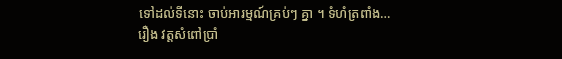ទៅដល់ទីនោះ ចាប់អារម្មណ៍គ្រប់ៗ គ្នា ។ ទំហំត្រពាំង…
រឿង វត្តសំពៅប្រាំ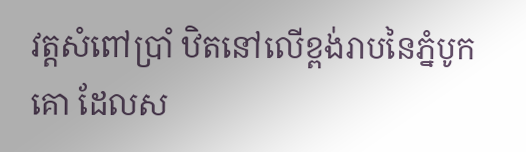វត្តសំពៅប្រាំ ឋិតនៅលើខ្ពង់រាបនៃភ្នំបូកគោ ដែលស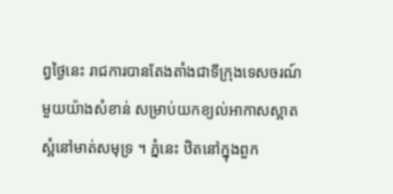ព្វថ្ងៃនេះ រាជការបានតែងតាំងជាទីក្រុងទេសចរណ៍មួយយ៉ាងសំខាន់ សម្រាប់យកខ្យល់អាកាសស្អាតស្អំនៅមាត់សមុទ្រ ។ ភ្នំនេះ ឋិតនៅក្នុងពួក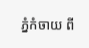ភ្នំកំចាយ ពី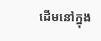ដើមនៅក្នុង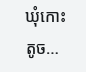ឃុំកោះតូច…